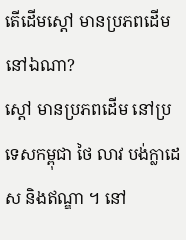តើដើមស្ដៅ មានប្រភពដើមនៅឯណា?
ស្ដៅ មានប្រភពដើម នៅប្រទេសកម្ពុជា ថៃ លាវ បង់ក្លាដេស និងឥណ្ឌា ។ នៅ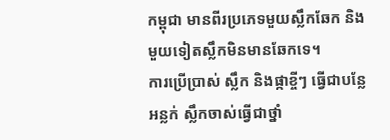កម្ពុជា មានពីរប្រភេទមួយស្លឹកឆែក និងមួយទៀតស្លឹកមិនមានឆែកទេ។
ការប្រើប្រាស់ ស្លឹក និងផ្កាខ្ចីៗ ធ្វើជាបន្លែអន្លក់ ស្លឹកចាស់ធ្វើជាថ្នាំ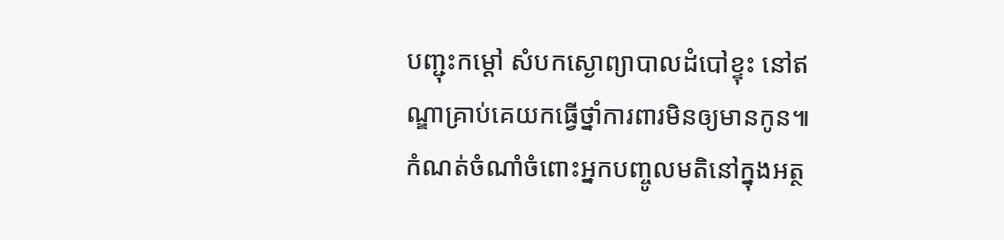បញ្ជុះកម្ដៅ សំបកស្ងោព្យាបាលដំបៅខ្ទុះ នៅឥណ្ឌាគ្រាប់គេយកធ្វើថ្នាំការពារមិនឲ្យមានកូន៕
កំណត់ចំណាំចំពោះអ្នកបញ្ចូលមតិនៅក្នុងអត្ថ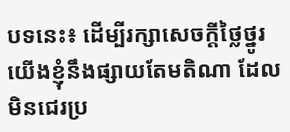បទនេះ៖ ដើម្បីរក្សាសេចក្ដីថ្លៃថ្នូរ យើងខ្ញុំនឹងផ្សាយតែមតិណា ដែលមិនជេរប្រ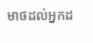មាថដល់អ្នកដ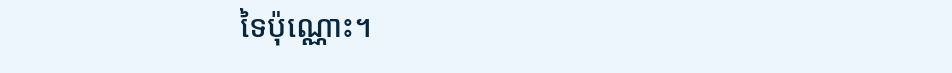ទៃប៉ុណ្ណោះ។